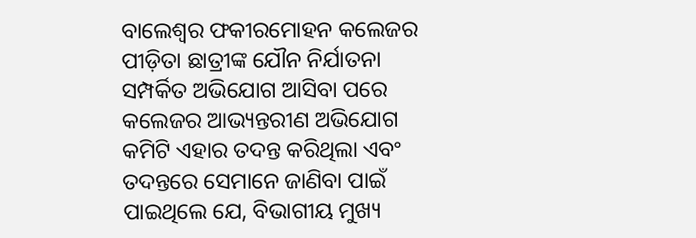ବାଲେଶ୍ବର ଫକୀରମୋହନ କଲେଜର ପୀଡ଼ିତା ଛାତ୍ରୀଙ୍କ ଯୌନ ନିର୍ଯାତନା ସମ୍ପର୍କିତ ଅଭିଯୋଗ ଆସିବା ପରେ କଲେଜର ଆଭ୍ୟନ୍ତରୀଣ ଅଭିଯୋଗ କମିଟି ଏହାର ତଦନ୍ତ କରିଥିଲା ଏବଂ ତଦନ୍ତରେ ସେମାନେ ଜାଣିବା ପାଇଁ ପାଇଥିଲେ ଯେ, ବିଭାଗୀୟ ମୁଖ୍ୟ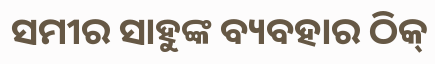ସମୀର ସାହୁଙ୍କ ବ୍ୟବହାର ଠିକ୍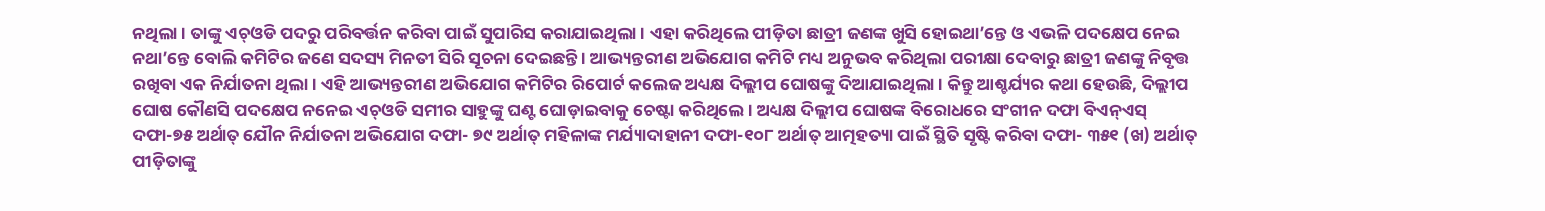ନଥିଲା । ତାଙ୍କୁ ଏଚ୍ଓଡି ପଦରୁ ପରିବର୍ତ୍ତନ କରିବା ପାଇଁ ସୁପାରିସ କରାଯାଇଥିଲା । ଏହା କରିଥିଲେ ପୀଡ଼ିତା ଛାତ୍ରୀ ଜଣଙ୍କ ଖୁସି ହୋଇଥା’ନ୍ତେ ଓ ଏଭଳି ପଦକ୍ଷେପ ନେଇ ନଥା’ନ୍ତେ ବୋଲି କମିଟିର ଜଣେ ସଦସ୍ୟ ମିନତୀ ସିରି ସୂଚନା ଦେଇଛନ୍ତି । ଆଭ୍ୟନ୍ତରୀଣ ଅଭିଯୋଗ କମିଟି ମଧ୍ୟ ଅନୁଭବ କରିଥିଲା ପରୀକ୍ଷା ଦେବାରୁ ଛାତ୍ରୀ ଜଣଙ୍କୁ ନିବୃତ୍ତ ରଖିବା ଏକ ନିର୍ଯାତନା ଥିଲା । ଏହି ଆଭ୍ୟନ୍ତରୀଣ ଅଭିଯୋଗ କମିଟିର ରିପୋର୍ଟ କଲେଜ ଅଧ୍ୟକ୍ଷ ଦିଲ୍ଲୀପ ଘୋଷଙ୍କୁ ଦିଆଯାଇଥିଲା । କିନ୍ତୁ ଆଶ୍ଚର୍ଯ୍ୟର କଥା ହେଉଛି, ଦିଲ୍ଲୀପ ଘୋଷ କୌଣସି ପଦକ୍ଷେପ ନନେଇ ଏଚ୍ଓଡି ସମୀର ସାହୁଙ୍କୁ ଘଣ୍ଟ ଘୋଡ଼ାଇବାକୁ ଚେଷ୍ଟା କରିଥିଲେ । ଅଧ୍ୟକ୍ଷ ଦିଲ୍ଲୀପ ଘୋଷଙ୍କ ବିରୋଧରେ ସଂଗୀନ ଦଫା ବିଏନ୍ଏସ୍ ଦଫା-୭୫ ଅର୍ଥାତ୍ ଯୌନ ନିର୍ଯାତନା ଅଭିଯୋଗ ଦଫା- ୭୯ ଅର୍ଥାତ୍ ମହିଳାଙ୍କ ମର୍ଯ୍ୟାଦାହାନୀ ଦଫା-୧୦୮ ଅର୍ଥାତ୍ ଆତ୍ମହତ୍ୟା ପାଇଁ ସ୍ଥିତି ସୃଷ୍ଟି କରିବା ଦଫା- ୩୫୧ (ଖ) ଅର୍ଥାତ୍ ପୀଡ଼ିତାଙ୍କୁ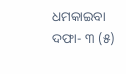ଧମକାଇବା ଦଫା- ୩ (୫)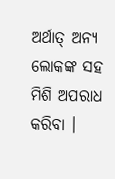ଅର୍ଥାତ୍ ଅନ୍ୟ ଲୋକଙ୍କ ସହ ମିଶି ଅପରାଧ କରିବା ।